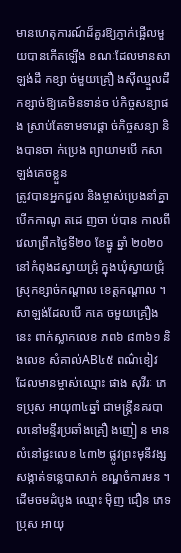មានហេតុការណ៍ដ៏គួរឱ្យភ្ញាក់ផ្អើលមួយបានកើតឡើង ខណៈដែលមានសាឡង់ដឹ កខ្សា ច់មួយគ្រឿ ងស៊ីឈ្មួលដឹកខ្សាច់ឱ្យគេមិនទាន់ច ប់កិច្ចសន្យាផង ស្រាប់តែទាមទារផ្តា ច់កិច្ចសន្យា និងបានចា ក់ប្រេង ព្យាយាមបើ កសាឡង់គេចខ្លួន
ត្រូវបានអ្នកជួល និងម្ចាស់ប្រេងនាំគ្នា បើកកាណូ តដេ ញចា ប់បាន កាលពីវេលាព្រឹកថ្ងៃទី២០ ខែធ្នូ ឆ្នាំ ២០២០ នៅកំពុងដស្វាយជ្រុំ ក្នុងឃុំស្វាយជ្រុំ ស្រុកខ្សាច់កណ្តាល ខេត្តកណ្តាល ។ សាឡង់ដែលបើ កគេ ចមួយគ្រឿងនេះ ពាក់ស្លាកលេខ ភព៦ ៨៣៦១ និងលេខ សំគាល់AB៤៥ ពណ៌ខៀវ
ដែលមានម្ចាស់ឈ្មោះ ផាង សុវីរៈ ភេទប្រុស អាយុ៣៤ឆ្នាំ ជាមន្ត្រីនគរបាលនៅមន្ទីរប្រឆាំងគ្រឿ ងញៀ ន មានលំនៅផ្ទះលេខ ៤៣២ ផ្លូវព្រះមុនីវង្ស សង្កាត់ទន្លេបាសាក់ ខណ្ឌចំការមន ។ ដើមចមដំបូង ឈ្មោះ ម៉ិញ ជឿន ភេទប្រុស អាយុ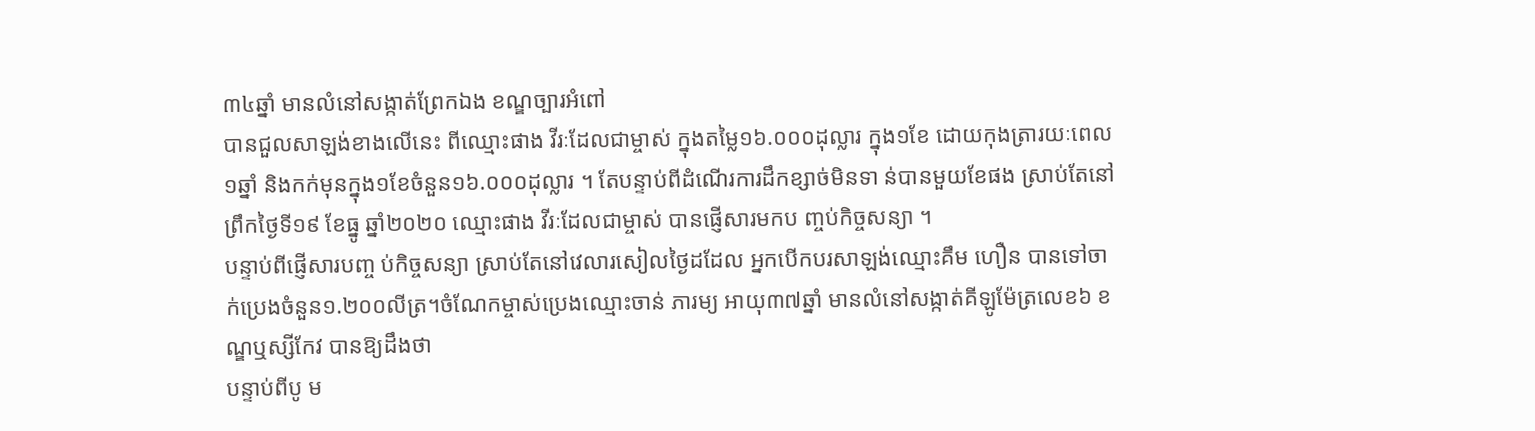៣៤ឆ្នាំ មានលំនៅសង្កាត់ព្រែកឯង ខណ្ឌច្បារអំពៅ
បានជួលសាឡង់ខាងលើនេះ ពីឈ្មោះផាង វីរៈដែលជាម្ចាស់ ក្នុងតម្លៃ១៦.០០០ដុល្លារ ក្នុង១ខែ ដោយកុងត្រារយៈពេល១ឆ្នាំ និងកក់មុនក្នុង១ខែចំនួន១៦.០០០ដុល្លារ ។ តែបន្ទាប់ពីដំណើរការដឹកខ្សាច់មិនទា ន់បានមួយខែផង ស្រាប់តែនៅព្រឹកថ្ងៃទី១៩ ខែធ្នូ ឆ្នាំ២០២០ ឈ្មោះផាង វីរៈដែលជាម្ចាស់ បានផ្ញើសារមកប ញ្ចប់កិច្ចសន្យា ។
បន្ទាប់ពីផ្ញើសារបញ្ច ប់កិច្ចសន្យា ស្រាប់តែនៅវេលារសៀលថ្ងៃដដែល អ្នកបើកបរសាឡង់ឈ្មោះគឹម ហឿន បានទៅចា ក់ប្រេងចំនួន១.២០០លីត្រ។ចំណែកម្ចាស់ប្រេងឈ្មោះចាន់ ភារម្យ អាយុ៣៧ឆ្នាំ មានលំនៅសង្កាត់គីឡូម៉ែត្រលេខ៦ ខណ្ឌឬស្សីកែវ បានឱ្យដឹងថា
បន្ទាប់ពីបូ ម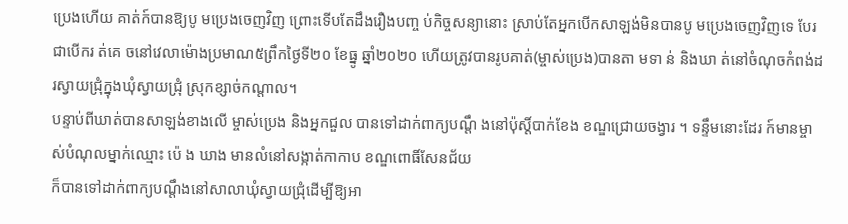ប្រេងហើយ គាត់ក៍បានឱ្យបូ មប្រេងចេញវិញ ព្រោះទើបតែដឹងរឿងបញ្ច ប់កិច្ចសន្យានោះ ស្រាប់តែអ្នកបើកសាឡង់មិនបានបូ មប្រេងចេញវិញទេ បែរជាបើករ ត់គេ ចនៅវេលាម៉ោងប្រមាណ៥ព្រឹកថ្ងៃទី២០ ខែធ្នូ ឆ្នាំ២០២០ ហើយត្រូវបានរូបគាត់(ម្ចាស់ប្រេង)បានតា មទា ន់ និងឃា ត់នៅចំណុចកំពង់ដរស្វាយជ្រុំក្នុងឃុំស្វាយជ្រុំ ស្រុកខ្សាច់កណ្តាល។
បន្ទាប់ពីឃាត់បានសាឡង់ខាងលើ ម្ចាស់ប្រេង និងអ្នកជួល បានទៅដាក់ពាក្យបណ្តឹ ងនៅប៉ុស្តិ៍បាក់ខែង ខណ្ឌជ្រោយចង្វារ ។ ទន្ទឹមនោះដែរ ក៍មានម្ចាស់បំណុលម្នាក់ឈ្មោះ ប៉េ ង ឃាង មានលំនៅសង្កាត់កាកាប ខណ្ឌពោធិ៍សែនជ័យ
ក៏បានទៅដាក់ពាក្យបណ្តឹងនៅសាលាឃុំស្វាយជ្រុំដើម្បីឱ្យអា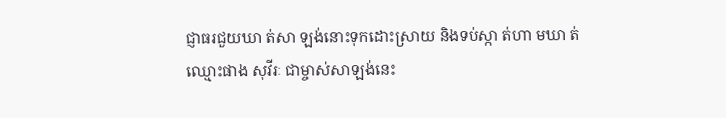ជ្ញាធរជួយឃា ត់សា ឡង់នោះទុកដោះស្រាយ និងទប់ស្កា ត់ហា មឃា ត់ឈ្មោះផាង សុវីរៈ ជាម្ចាស់សាឡង់នេះ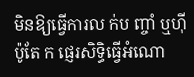មិនឱ្យធ្វើការល ក់ប ញ្ចាំ ឬហ៊ីប៉ូតែ ក ផ្ញេរសិទ្ធិធ្វើអំណោ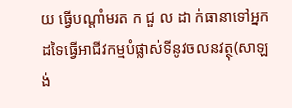យ ធ្វើបណ្តាំមរត ក ជួ ល ដា ក់ធានាទៅអ្នកដទៃធ្វើអាជីវកម្មបំផ្លាស់ទីនូវចលនវត្ថុ(សាឡង់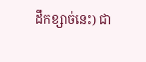ដឹកខ្សាច់នេះ) ជា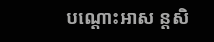បណ្តោះអាស ន្តសិ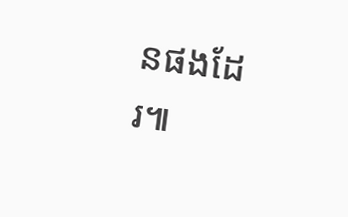នផងដែរ៕